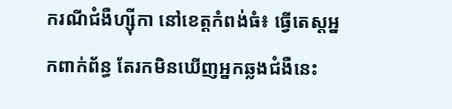ករណីជំងឺហ្ស៊ីកា នៅខេត្តកំពង់ធំ៖ ធ្វើតេស្តអ្នកពាក់ព័ន្ធ តែរកមិនឃើញអ្នកឆ្លងជំងឺនេះ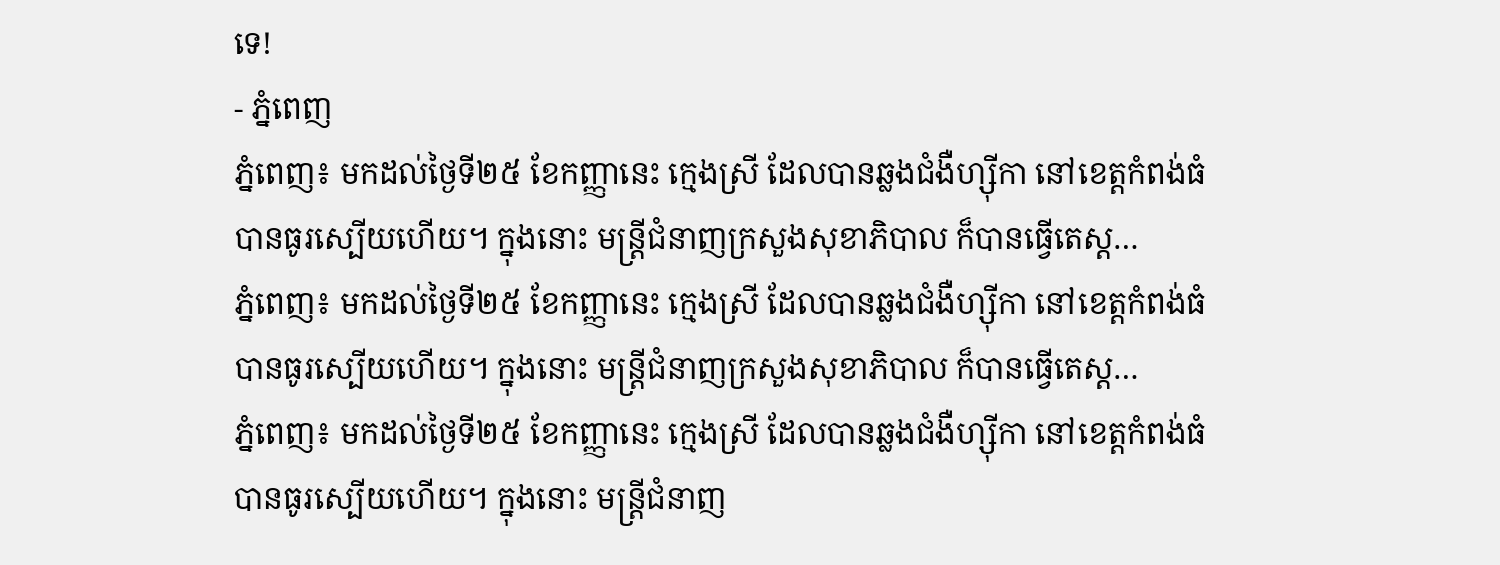ទេ!
- ភ្នំពេញ
ភ្នំពេញ៖ មកដល់ថ្ងៃទី២៥ ខែកញ្ញានេះ ក្មេងស្រី ដែលបានឆ្លងជំងឺហ្ស៊ីកា នៅខេត្តកំពង់ធំ បានធូរស្បើយហើយ។ ក្នុងនោះ មន្ត្រីជំនាញក្រសួងសុខាភិបាល ក៏បានធ្វើតេស្ត…
ភ្នំពេញ៖ មកដល់ថ្ងៃទី២៥ ខែកញ្ញានេះ ក្មេងស្រី ដែលបានឆ្លងជំងឺហ្ស៊ីកា នៅខេត្តកំពង់ធំ បានធូរស្បើយហើយ។ ក្នុងនោះ មន្ត្រីជំនាញក្រសួងសុខាភិបាល ក៏បានធ្វើតេស្ត…
ភ្នំពេញ៖ មកដល់ថ្ងៃទី២៥ ខែកញ្ញានេះ ក្មេងស្រី ដែលបានឆ្លងជំងឺហ្ស៊ីកា នៅខេត្តកំពង់ធំ បានធូរស្បើយហើយ។ ក្នុងនោះ មន្ត្រីជំនាញ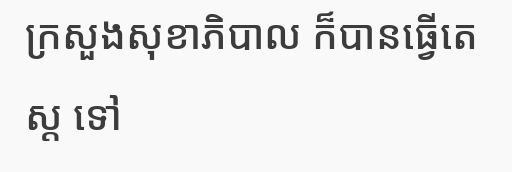ក្រសួងសុខាភិបាល ក៏បានធ្វើតេស្ត ទៅ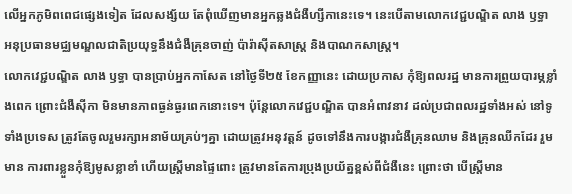លើអ្នកភូមិពពេជផ្សេងទៀត ដែលសង្ស័យ តែពុំឃើញមានអ្នកឆ្លងជំងឺហ្សីកានេះទេ។ នេះបើតាមលោកវេជ្ជបណ្ឌិត លាង ឫទ្ធា អនុប្រធានមជ្ឈមណ្ឌលជាតិប្រយុទ្ធនឹងជំងឺគ្រុនចាញ់ ប៉ារ៉ាស៊ីតសាស្ត្រ និងបាណកសាស្រ្ត។
លោកវេជ្ជបណ្ឌិត លាង ឫទ្ធា បានប្រាប់អ្នកកាសែត នៅថ្ងៃទី២៥ ខែកញ្ញានេះ ដោយប្រកាស កុំឱ្យពលរដ្ឋ មានការព្រួយបារម្ភខ្លាំងពេក ព្រោះជំងឺស៊ីកា មិនមានភាពធ្ងន់ធ្ងរពេកនោះទេ។ ប៉ុន្តែលោកវេជ្ជបណ្ឌិត បានអំពាវនាវ ដល់ប្រជាពលរដ្ឋទាំងអស់ នៅទូទាំងប្រទេស ត្រូវតែចូលរួមរក្សាអនាម័យគ្រប់ៗគ្នា ដោយត្រូវអនុវត្តន៍ ដូចទៅនឹងការបង្ការជំងឺគ្រុនឈាម និងគ្រុនឈីកដែរ រួមមាន ការពារខ្លួនកុំឱ្យមូសខ្លាខាំ ហើយស្រ្តីមានផ្ទៃពោះ ត្រូវមានតែការប្រុងប្រយ័ត្នខ្ពស់ពីជំងឺនេះ ព្រោះថា បើស្ត្រីមាន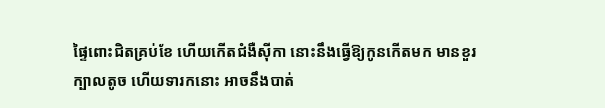ផ្ទៃពោះជិតគ្រប់ខែ ហើយកើតជំងឺស៊ីកា នោះនឹងធ្វើឱ្យកូនកើតមក មានខួរក្បាលតូច ហើយទារកនោះ អាចនឹងបាត់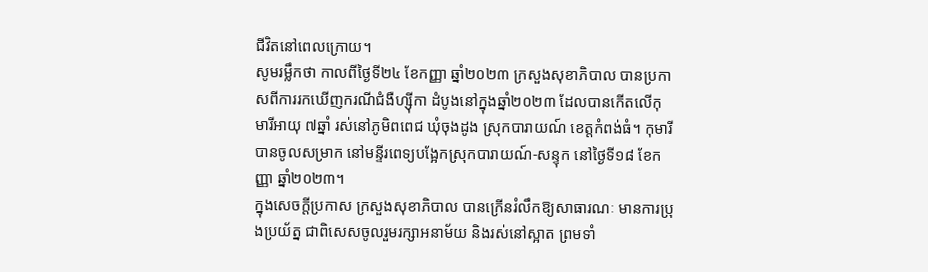ជីវិតនៅពេលក្រោយ។
សូមរម្លឹកថា កាលពីថ្ងៃទី២៤ ខែកញ្ញា ឆ្នាំ២០២៣ ក្រសួងសុខាភិបាល បានប្រកាសពីការរកឃើញករណីជំងឺហ្ស៊ីកា ដំបូងនៅក្នុងឆ្នាំ២០២៣ ដែលបានកើតលើកុមារីអាយុ ៧ឆ្នាំ រស់នៅភូមិពពេជ ឃុំចុងដូង ស្រុកបារាយណ៍ ខេត្តកំពង់ធំ។ កុមារី បានចូលសម្រាក នៅមន្ទីរពេទ្យបង្អែកស្រុកបារាយណ៍-សន្ទុក នៅថ្ងៃទី១៨ ខែកញ្ញា ឆ្នាំ២០២៣។
ក្នុងសេចក្តីប្រកាស ក្រសួងសុខាភិបាល បានក្រើនរំលឹកឱ្យសាធារណៈ មានការប្រុងប្រយ័ត្ន ជាពិសេសចូលរួមរក្សាអនាម័យ និងរស់នៅស្អាត ព្រមទាំ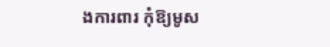ងការពារ កុំឱ្យមូស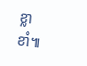ខ្លាខាំ៕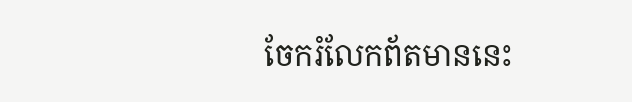ចែករំលែកព័តមាននេះ